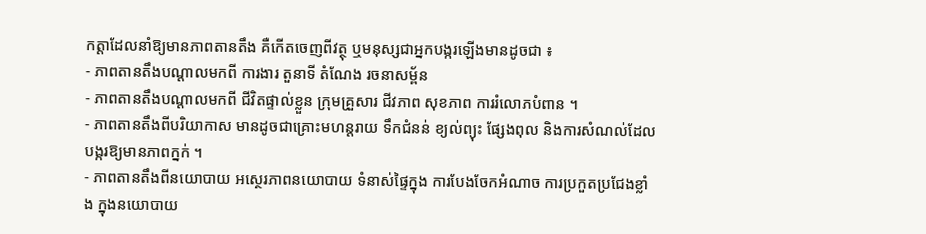កត្តាដែលនាំឱ្យមានភាពតានតឹង គឺកើតចេញពីវត្ថុ ឬមនុស្សជាអ្នកបង្ករឡើងមានដូចជា ៖
- ភាពតានតឹងបណ្តាលមកពី ការងារ តួនាទី តំណែង រចនាសម្ព័ន
- ភាពតានតឹងបណ្តាលមកពី ជីវិតផ្ទាល់ខ្លួន ក្រុមគ្រួសារ ជីវភាព សុខភាព ការរំលោភបំពាន ។
- ភាពតានតឹងពីបរិយាកាស មានដូចជាគ្រោះមហន្តរាយ ទឹកជំនន់ ខ្យល់ព្យុះ ផ្សែងពុល និងការសំណល់ដែលបង្ករឱ្យមានភាពក្នក់ ។
- ភាពតានតឹងពីនយោបាយ អស្ថេរភាពនយោបាយ ទំនាស់ផ្ទៃក្នុង ការបែងចែកអំណាច ការប្រកួតប្រជែងខ្លាំង ក្នុងនយោបាយ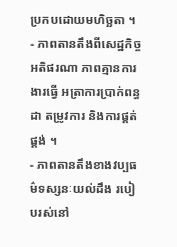ប្រកបដោយមហិច្ឆតា ។
- ភាពតានតឹងពីសេដ្ឋកិច្ច អតិផរណា ភាពគ្មានការងារធ្វើ អត្រាការប្រាក់ពន្ធដា តម្រូវការ និងការផ្គត់ផ្គង់ ។
- ភាពតានតឹងខាងវប្បធម៌ទស្សនៈយល់ដឹង របៀបរស់នៅ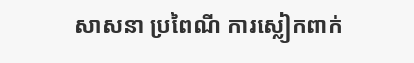សាសនា ប្រពៃណី ការស្លៀកពាក់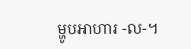ម្ហូបអាហារ -ល-។